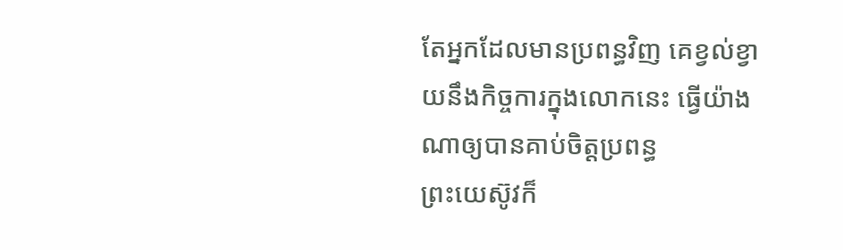តែអ្នកដែលមានប្រពន្ធវិញ គេខ្វល់ខ្វាយនឹងកិច្ចការក្នុងលោកនេះ ធ្វើយ៉ាងណាឲ្យបានគាប់ចិត្តប្រពន្ធ
ព្រះយេស៊ូវក៏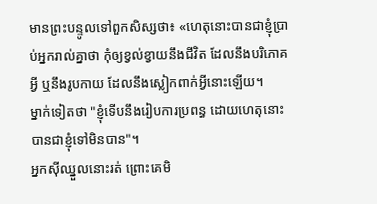មានព្រះបន្ទូលទៅពួកសិស្សថា៖ «ហេតុនោះបានជាខ្ញុំប្រាប់អ្នករាល់គ្នាថា កុំឲ្យខ្វល់ខ្វាយនឹងជីវិត ដែលនឹងបរិភោគអ្វី ឬនឹងរូបកាយ ដែលនឹងស្លៀកពាក់អ្វីនោះឡើយ។
ម្នាក់ទៀតថា "ខ្ញុំទើបនឹងរៀបការប្រពន្ធ ដោយហេតុនោះបានជាខ្ញុំទៅមិនបាន"។
អ្នកស៊ីឈ្នួលនោះរត់ ព្រោះគេមិ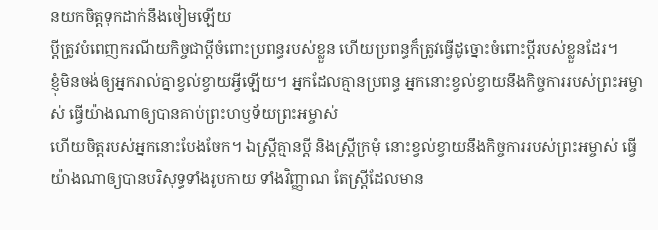នយកចិត្តទុកដាក់នឹងចៀមឡើយ
ប្តីត្រូវបំពេញករណីយកិច្ចជាប្ដីចំពោះប្រពន្ធរបស់ខ្លួន ហើយប្រពន្ធក៏ត្រូវធ្វើដូច្នោះចំពោះប្តីរបស់ខ្លួនដែរ។
ខ្ញុំមិនចង់ឲ្យអ្នករាល់គ្នាខ្វល់ខ្វាយអ្វីឡើយ។ អ្នកដែលគ្មានប្រពន្ធ អ្នកនោះខ្វល់ខ្វាយនឹងកិច្ចការរបស់ព្រះអម្ចាស់ ធ្វើយ៉ាងណាឲ្យបានគាប់ព្រះហឫទ័យព្រះអម្ចាស់
ហើយចិត្តរបស់អ្នកនោះបែងចែក។ ឯស្ត្រីគ្មានប្តី និងស្ត្រីក្រមុំ នោះខ្វល់ខ្វាយនឹងកិច្ចការរបស់ព្រះអម្ចាស់ ធ្វើយ៉ាងណាឲ្យបានបរិសុទ្ធទាំងរូបកាយ ទាំងវិញ្ញាណ តែស្ត្រីដែលមាន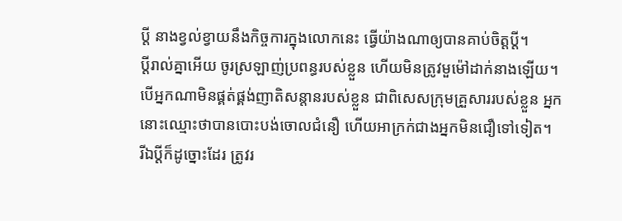ប្តី នាងខ្វល់ខ្វាយនឹងកិច្ចការក្នុងលោកនេះ ធ្វើយ៉ាងណាឲ្យបានគាប់ចិត្តប្តី។
ប្ដីរាល់គ្នាអើយ ចូរស្រឡាញ់ប្រពន្ធរបស់ខ្លួន ហើយមិនត្រូវមួម៉ៅដាក់នាងឡើយ។
បើអ្នកណាមិនផ្គត់ផ្គង់ញាតិសន្តានរបស់ខ្លួន ជាពិសេសក្រុមគ្រួសាររបស់ខ្លួន អ្នកនោះឈ្មោះថាបានបោះបង់ចោលជំនឿ ហើយអាក្រក់ជាងអ្នកមិនជឿទៅទៀត។
រីឯប្ដីក៏ដូច្នោះដែរ ត្រូវរ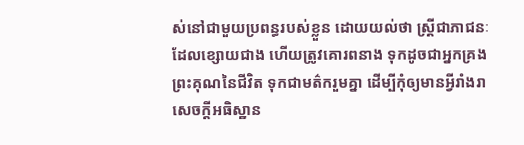ស់នៅជាមួយប្រពន្ធរបស់ខ្លួន ដោយយល់ថា ស្ត្រីជាភាជនៈដែលខ្សោយជាង ហើយត្រូវគោរពនាង ទុកដូចជាអ្នកគ្រងព្រះគុណនៃជីវិត ទុកជាមត៌ករួមគ្នា ដើម្បីកុំឲ្យមានអ្វីរាំងរាសេចក្តីអធិស្ឋាន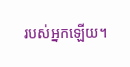របស់អ្នកឡើយ។